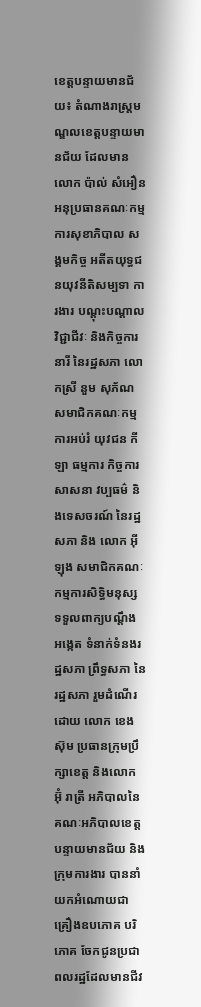ខេត្តបន្ទាយមានជ័យ៖ តំណាងរាស្រ្តមណ្ឌលខេត្តបន្ទាយមានជ័យ ដែលមាន លោក ប៉ាល់ សំអឿន អនុប្រធានគណៈកម្មការសុខាភិបាល សង្គមកិច្ច អតីតយុទ្ធជនយុវនីតិសម្បទា ការងារ បណ្ដុះបណ្ដាលវិជ្ជាជីវៈ និងកិច្ចការនារី នៃរដ្ឋសភា លោកស្រី នួម សុភ័ណ សមាជិកគណៈកម្មការអប់រំ យុវជន កីឡា ធម្មការ កិច្ចការសាសនា វប្បធម៌ និងទេសចរណ៍ នៃរដ្ឋសភា និង លោក អុី ឡុង សមាជិកគណៈកម្មការសិទ្ធិមនុស្ស ទទួលពាក្យបណ្តឹង អង្កេត ទំនាក់ទំនងរដ្ឋសភា ព្រឹទ្ធសភា នៃរដ្ឋសភា រួមដំណើរដោយ លោក ខេង ស៊ុម ប្រធានក្រុមប្រឹក្សាខេត្ត និងលោក អ៊ុំ រាត្រី អភិបាលនៃគណៈអភិបាលខេត្តបន្ទាយមានជ័យ និងក្រុមការងារ បាននាំយកអំណោយជាគ្រឿងឧបភោគ បរិភោគ ចែកជូនប្រជាពលរដ្ឋដែលមានជីវ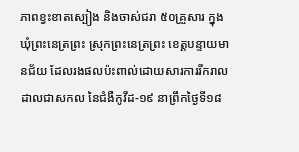ភាពខ្វះខាតស្បៀង និងចាស់ជរា ៥០គ្រួសារ ក្នុងឃុំព្រះនេត្រព្រះ ស្រុកព្រះនេត្រព្រះ ខេត្តបន្ទាយមានជ័យ ដែលរងផលប៉ះពាល់ដោយសារការរីករាលដាលជាសកល នៃជំងឺកូវីដ-១៩ នាព្រឹកថ្ងៃទី១៨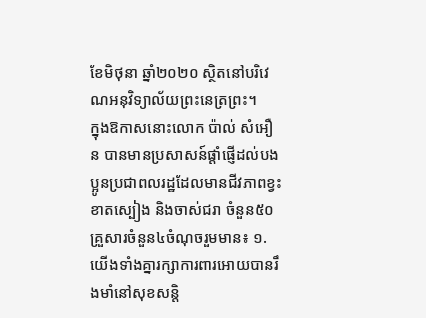ខែមិថុនា ឆ្នាំ២០២០ ស្ថិតនៅបរិវេណអនុវិទ្យាល័យព្រះនេត្រព្រះ។
ក្នុងឱកាសនោះលោក ប៉ាល់ សំអឿន បានមានប្រសាសន៍ផ្តាំផ្ញើដល់បងប្អូនប្រជាពលរដ្ឋដែលមានជីវភាពខ្វះខាតស្បៀង និងចាស់ជរា ចំនួន៥០គ្រួសារចំនួន៤ចំណុចរួមមាន៖ ១. យើងទាំងគ្នារក្សាការពារអោយបានរឹងមាំនៅសុខសន្តិ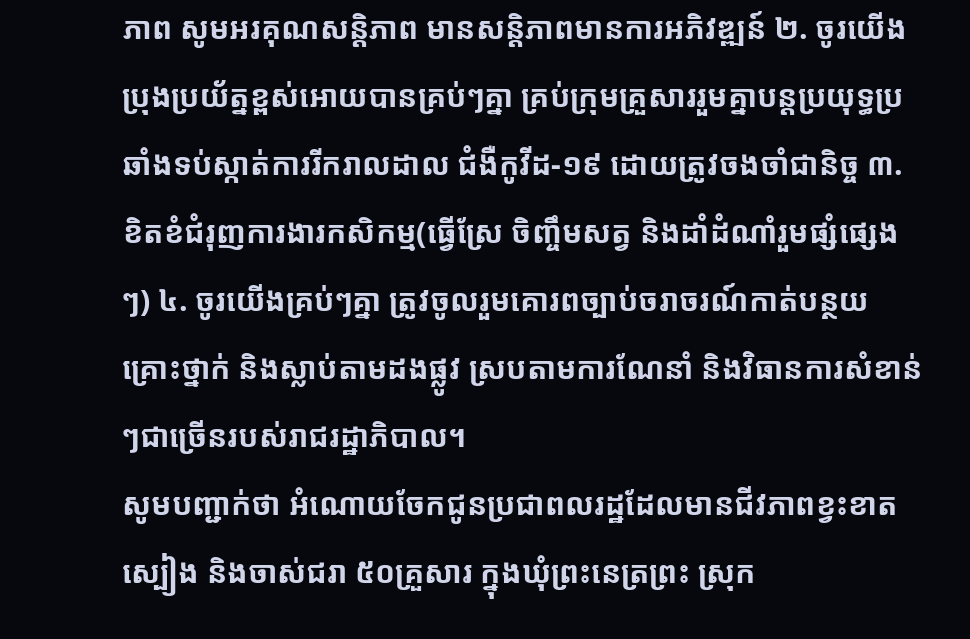ភាព សូមអរគុណសន្តិភាព មានសន្តិភាពមានការអភិវឌ្ឍន៍ ២. ចូរយើងប្រុងប្រយ័ត្នខ្ពស់អោយបានគ្រប់ៗគ្នា គ្រប់ក្រុមគ្រួសាររួមគ្នាបន្តប្រយុទ្ធប្រឆាំងទប់ស្កាត់ការរីករាលដាល ជំងឺកូវីដ-១៩ ដោយត្រូវចងចាំជានិច្ច ៣. ខិតខំជំរុញការងារកសិកម្ម(ធ្វើស្រែ ចិញ្ចឹមសត្វ និងដាំដំណាំរួមផ្សំផ្សេងៗ) ៤. ចូរយើងគ្រប់ៗគ្នា ត្រូវចូលរួមគោរពច្បាប់ចរាចរណ៍កាត់បន្ថយគ្រោះថ្នាក់ និងស្លាប់តាមដងផ្លូវ ស្របតាមការណែនាំ និងវិធានការសំខាន់ៗជាច្រើនរបស់រាជរដ្ឋាភិបាល។
សូមបញ្ជាក់ថា អំណោយចែកជូនប្រជាពលរដ្ឋដែលមានជីវភាពខ្វះខាតស្បៀង និងចាស់ជរា ៥០គ្រួសារ ក្នុងឃុំព្រះនេត្រព្រះ ស្រុក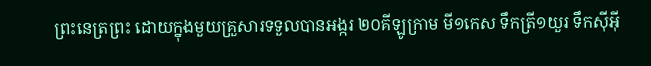ព្រះនេត្រព្រះ ដោយក្នុងមួយគ្រួសារទទួលបានអង្ករ ២០គីឡូក្រាម មី១កេស ទឹកត្រី១យួរ ទឹកសុីអុី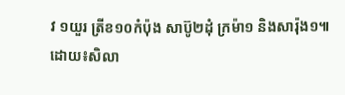វ ១យួរ ត្រីខ១០កំប៉ុង សាប៊ូ២ដុំ ក្រម៉ា១ និងសារ៉ុង១៕
ដោយ៖សិលា